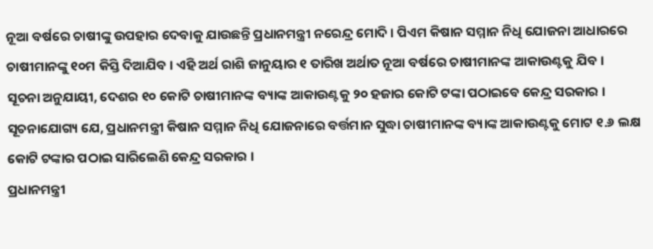ନୂଆ ବର୍ଷରେ ଚାଷୀଙ୍କୁ ଉପହାର ଦେବାକୁ ଯାଉଛନ୍ତି ପ୍ରଧାନମନ୍ତ୍ରୀ ନରେନ୍ଦ୍ର ମୋଦି । ପିଏମ କିଷାନ ସମ୍ମାନ ନିଧି ଯୋଜନା ଆଧାରରେ ଚାଷୀମାନଙ୍କୁ ୧୦ମ କିସ୍ତି ଦିଆଯିବ । ଏହି ଅର୍ଥ ରାଶି ଜାନୁୟାର ୧ ତାରିଖ ଅର୍ଥାତ ନୂଆ ବର୍ଷରେ ଚାଷୀମାନଙ୍କ ଆକାଉଣ୍ଟକୁ ଯିବ ।
ସୂଚନା ଅନୁଯାୟୀ, ଦେଶର ୧୦ କୋଟି ଚାଷୀମାନଙ୍କ ବ୍ୟାଙ୍କ ଆକାଉଣ୍ଟକୁ ୨୦ ହଜାର କୋଟି ଟଙ୍କା ପଠାଇବେ କେନ୍ଦ୍ର ସରକାର ।
ସୂଚନାଯୋଗ୍ୟ ଯେ, ପ୍ରଧାନମନ୍ତ୍ରୀ କିଷାନ ସମ୍ମାନ ନିଧି ଯୋଜନାରେ ବର୍ତ୍ତମାନ ସୁଦ୍ଧା ଚାଷୀମାନଙ୍କ ବ୍ୟାଙ୍କ ଆକାଉଣ୍ଟକୁ ମୋଟ ୧.୬ ଲକ୍ଷ କୋଟି ଟଙ୍କାର ପଠାଇ ସାରିଲେଣି କେନ୍ଦ୍ର ସରକାର ।
ପ୍ରଧାନମନ୍ତ୍ରୀ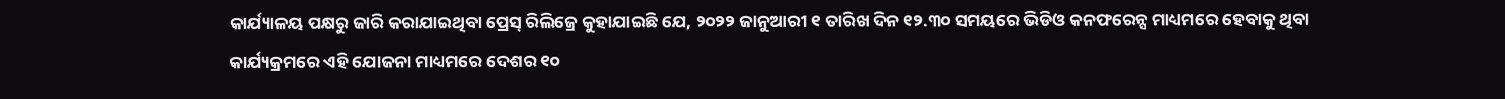କାର୍ଯ୍ୟାଳୟ ପକ୍ଷରୁ ଜାରି କରାଯାଇଥିବା ପ୍ରେସ୍ ରିଲିଜ୍ରେ କୁହାଯାଇଛି ଯେ, ୨୦୨୨ ଜାନୁଆରୀ ୧ ତାରିଖ ଦିନ ୧୨.୩୦ ସମୟରେ ଭିଡିଓ କନଫରେନ୍ସ ମାଧ୍ୟମରେ ହେବାକୁ ଥିବା କାର୍ଯ୍ୟକ୍ରମରେ ଏହି ଯୋଜନା ମାଧ୍ୟମରେ ଦେଶର ୧୦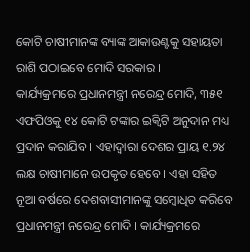କୋଟି ଚାଷୀମାନଙ୍କ ବ୍ୟାଙ୍କ ଆକାଉଣ୍ଟକୁ ସହାୟତା ରାଶି ପଠାଇବେ ମୋଦି ସରକାର ।
କାର୍ଯ୍ୟକ୍ରମରେ ପ୍ରଧାନମନ୍ତ୍ରୀ ନରେନ୍ଦ୍ର ମୋଦି, ୩୫୧ ଏଫପିଓକୁ ୧୪ କୋଟି ଟଙ୍କାର ଇକ୍ବିଟି ଅନୁଦାନ ମଧ୍ୟ ପ୍ରଦାନ କରାଯିବ । ଏହାଦ୍ବାରା ଦେଶର ପ୍ରାୟ ୧.୨୪ ଲକ୍ଷ ଚାଷୀମାନେ ଉପକୃତ ହେବେ । ଏହା ସହିତ ନୂଆ ବର୍ଷରେ ଦେଶବାସୀମାନଙ୍କୁ ସମ୍ବୋଧିତ କରିବେ ପ୍ରଧାନମନ୍ତ୍ରୀ ନରେନ୍ଦ୍ର ମୋଦି । କାର୍ଯ୍ୟକ୍ରମରେ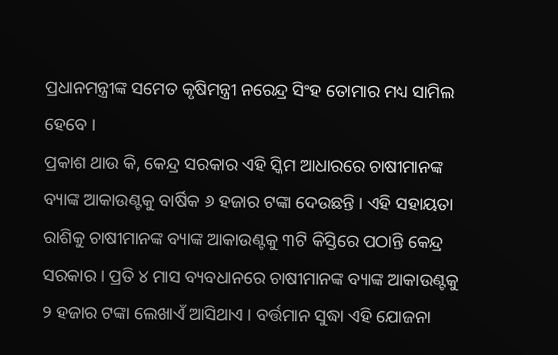ପ୍ରଧାନମନ୍ତ୍ରୀଙ୍କ ସମେତ କୃଷିମନ୍ତ୍ରୀ ନରେନ୍ଦ୍ର ସିଂହ ତୋମାର ମଧ୍ୟ ସାମିଲ ହେବେ ।
ପ୍ରକାଶ ଥାଉ କି, କେନ୍ଦ୍ର ସରକାର ଏହି ସ୍କିମ ଆଧାରରେ ଚାଷୀମାନଙ୍କ ବ୍ୟାଙ୍କ ଆକାଉଣ୍ଟକୁ ବାର୍ଷିକ ୬ ହଜାର ଟଙ୍କା ଦେଉଛନ୍ତି । ଏହି ସହାୟତା ରାଶିକୁ ଚାଷୀମାନଙ୍କ ବ୍ୟାଙ୍କ ଆକାଉଣ୍ଟକୁ ୩ଟି କିସ୍ତିରେ ପଠାନ୍ତି କେନ୍ଦ୍ର ସରକାର । ପ୍ରତି ୪ ମାସ ବ୍ୟବଧାନରେ ଚାଷୀମାନଙ୍କ ବ୍ୟାଙ୍କ ଆକାଉଣ୍ଟକୁ ୨ ହଜାର ଟଙ୍କା ଲେଖାଏଁ ଆସିଥାଏ । ବର୍ତ୍ତମାନ ସୁଦ୍ଧା ଏହି ଯୋଜନା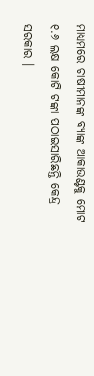ମାଧ୍ୟମରେ ଚାଷୀମାନଙ୍କ ବ୍ୟାଙ୍କ ଆକାଉଣ୍ଟକୁ ମୋଟ ୧.୬ ଲକ୍ଷ କୋଟି ଟଙ୍କା ପଠାଇସାରିଛନ୍ତି କେନ୍ଦ୍ର ସରକାର ।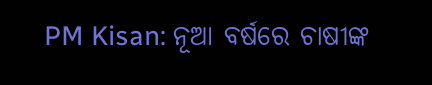PM Kisan: ନୂଆ ବର୍ଷରେ ଚାଷୀଙ୍କ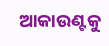ଆକାଉଣ୍ଟକୁ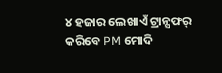୪ ହଜାର ଲେଖାଏଁ ଟ୍ରାନ୍ସଫର୍ କରିବେ PM ମୋଦି